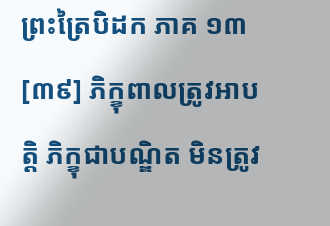ព្រះត្រៃបិដក ភាគ ១៣
[៣៩] ភិក្ខុពាលត្រូវអាបត្តិ ភិក្ខុជាបណ្ឌិត មិនត្រូវ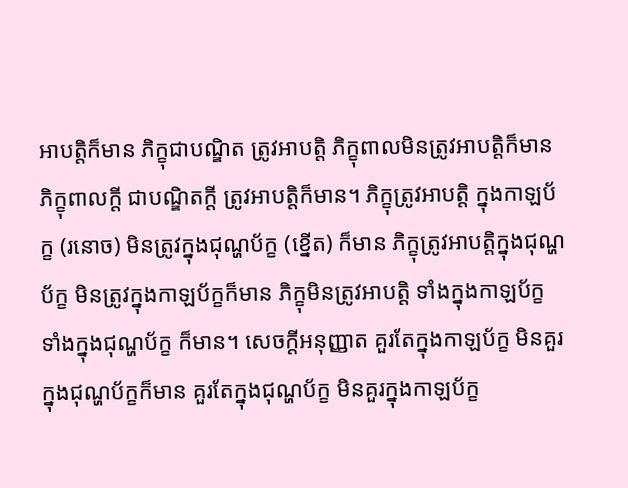អាបត្តិក៏មាន ភិក្ខុជាបណ្ឌិត ត្រូវអាបត្តិ ភិក្ខុពាលមិនត្រូវអាបត្តិក៏មាន ភិក្ខុពាលក្តី ជាបណ្ឌិតក្តី ត្រូវអាបត្តិក៏មាន។ ភិក្ខុត្រូវអាបត្តិ ក្នុងកាឡប័ក្ខ (រនោច) មិនត្រូវក្នុងជុណ្ហប័ក្ខ (ខ្នើត) ក៏មាន ភិក្ខុត្រូវអាបត្តិក្នុងជុណ្ហប័ក្ខ មិនត្រូវក្នុងកាឡប័ក្ខក៏មាន ភិក្ខុមិនត្រូវអាបត្តិ ទាំងក្នុងកាឡប័ក្ខ ទាំងក្នុងជុណ្ហប័ក្ខ ក៏មាន។ សេចក្តីអនុញ្ញាត គួរតែក្នុងកាឡប័ក្ខ មិនគួរក្នុងជុណ្ហប័ក្ខក៏មាន គួរតែក្នុងជុណ្ហប័ក្ខ មិនគួរក្នុងកាឡប័ក្ខ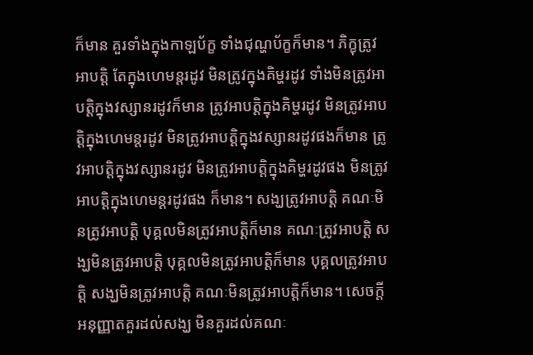ក៏មាន គួរទាំងក្នុងកាឡប័ក្ខ ទាំងជុណ្ហប័ក្ខក៏មាន។ ភិក្ខុត្រូវអាបត្តិ តែក្នុងហេមន្តរដូវ មិនត្រូវក្នុងគិម្ហរដូវ ទាំងមិនត្រូវអាបត្តិក្នុងវស្សានរដូវក៏មាន ត្រូវអាបត្តិក្នុងគិម្ហរដូវ មិនត្រូវអាបត្តិក្នុងហេមន្តរដូវ មិនត្រូវអាបត្តិក្នុងវស្សានរដូវផងក៏មាន ត្រូវអាបត្តិក្នុងវស្សានរដូវ មិនត្រូវអាបត្តិក្នុងគិម្ហរដូវផង មិនត្រូវអាបត្តិក្នុងហេមន្តរដូវផង ក៏មាន។ សង្ឃត្រូវអាបត្តិ គណៈមិនត្រូវអាបត្តិ បុគ្គលមិនត្រូវអាបត្តិក៏មាន គណៈត្រូវអាបត្តិ សង្ឃមិនត្រូវអាបត្តិ បុគ្គលមិនត្រូវអាបត្តិក៏មាន បុគ្គលត្រូវអាបត្តិ សង្ឃមិនត្រូវអាបត្តិ គណៈមិនត្រូវអាបត្តិក៏មាន។ សេចក្តីអនុញ្ញាតគួរដល់សង្ឃ មិនគួរដល់គណៈ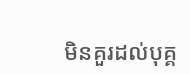មិនគួរដល់បុគ្គ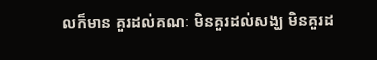លក៏មាន គួរដល់គណៈ មិនគួរដល់សង្ឃ មិនគួរដ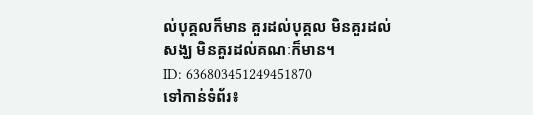ល់បុគ្គលក៏មាន គួរដល់បុគ្គល មិនគួរដល់សង្ឃ មិនគួរដល់គណៈក៏មាន។
ID: 636803451249451870
ទៅកាន់ទំព័រ៖